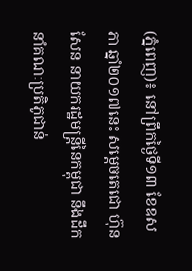(ភ្នំពេញ)៖ នៅព្រឹកថ្ងៃទី១៣ ខែឧសភា ឆ្នាំ២០១៧នេះ សម្តេចតេជោ ហ៊ុន សែន នាយករដ្ឋមន្រ្តីនៃកម្ពុជា នឹងដឹកនាំគណៈប្រតិភូជាន់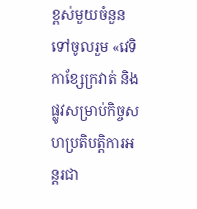ខ្ពស់មួយចំនួន ទៅចូលរួម «វេទិកាខ្សែក្រវាត់ និងផ្លូវសម្រាប់កិច្ចសហប្រតិបត្តិការអន្តរជា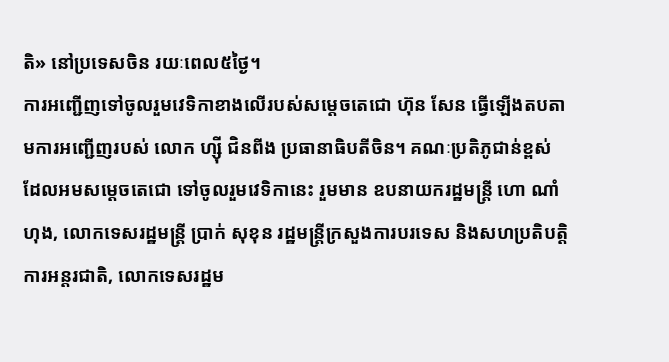តិ» នៅប្រទេសចិន រយៈពេល៥ថ្ងៃ។
ការអញ្ជើញទៅចូលរួមវេទិកាខាងលើរបស់សម្តេចតេជោ ហ៊ុន សែន ធ្វើឡើងតបតាមការអញ្ជើញរបស់ លោក ហ្ស៊ី ជិនពីង ប្រធានាធិបតីចិន។ គណៈប្រតិភូជាន់ខ្ពស់ ដែលអមសម្តេចតេជោ ទៅចូលរួមវេទិកានេះ រួមមាន ឧបនាយករដ្ឋមន្រ្តី ហោ ណាំហុង, លោកទេសរដ្ឋមន្រ្តី ប្រាក់ សុខុន រដ្ឋមន្រ្តីក្រសួងការបរទេស និងសហប្រតិបត្តិការអន្តរជាតិ, លោកទេសរដ្ឋម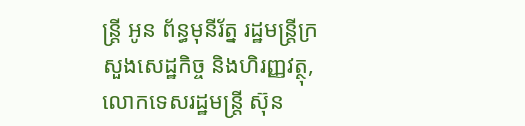ន្រ្តី អូន ព័ន្ធមុនីរ័ត្ន រដ្ឋមន្រ្តីក្រសួងសេដ្ឋកិច្ច និងហិរញ្ញវត្ថុ, លោកទេសរដ្ឋមន្រ្តី ស៊ុន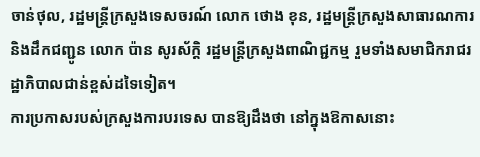ចាន់ថុល, រដ្ឋមន្រ្តីក្រសួងទេសចរណ៍ លោក ថោង ខុន, រដ្ឋមន្រ្តីក្រសួងសាធារណការ និងដឹកជញ្ជូន លោក ប៉ាន សូរស័ក្តិ រដ្ឋមន្រ្តីក្រសួងពាណិជ្ជកម្ម រួមទាំងសមាជិករាជរដ្ឋាភិបាលជាន់ខ្ពស់ដទៃទៀត។
ការប្រកាសរបស់ក្រសួងការបរទេស បានឱ្យដឹងថា នៅក្នុងឱកាសនោះ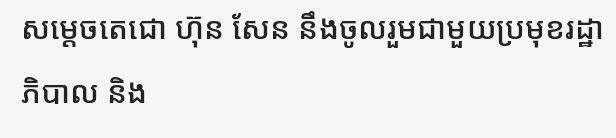សម្តេចតេជោ ហ៊ុន សែន នឹងចូលរួមជាមួយប្រមុខរដ្ឋាភិបាល និង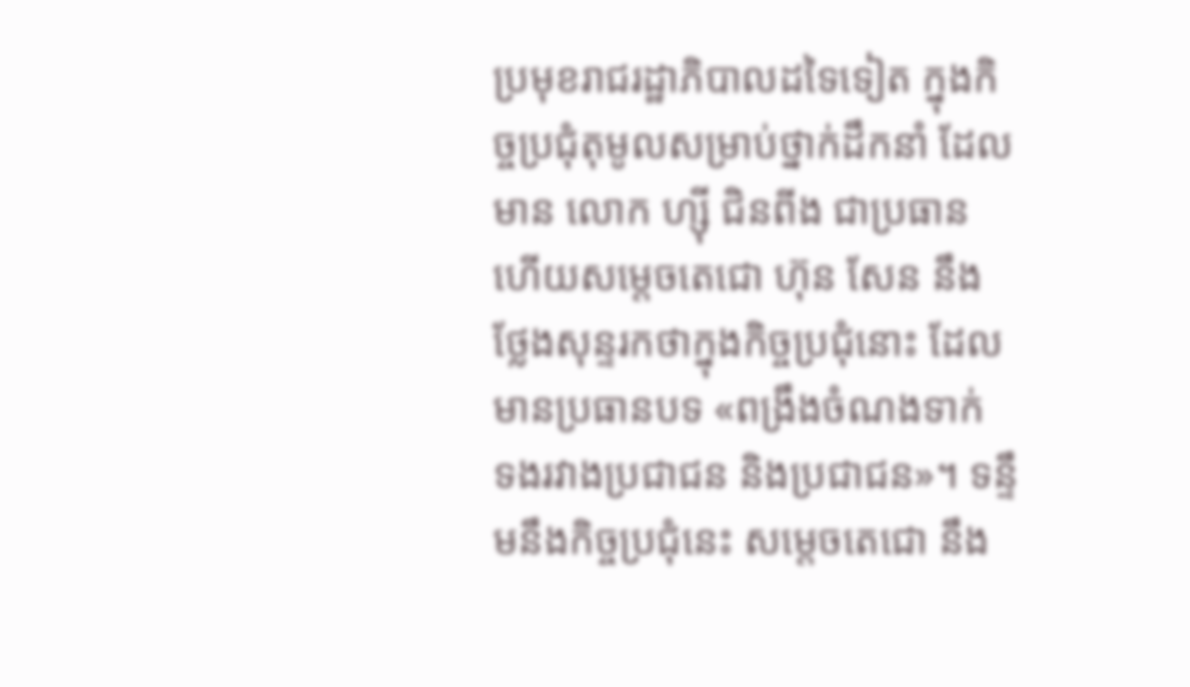ប្រមុខរាជរដ្ឋាភិបាលដទៃទៀត ក្នុងកិច្ចប្រជុំតុមូលសម្រាប់ថ្នាក់ដឹកនាំ ដែលមាន លោក ហ្ស៊ី ជិនពីង ជាប្រធាន ហើយសម្តេចតេជោ ហ៊ុន សែន នឹងថ្លែងសុន្ទរកថាក្នុងកិច្ចប្រជុំនោះ ដែលមានប្រធានបទ «ពង្រឹងចំណងទាក់ ទងរវាងប្រជាជន និងប្រជាជន»។ ទន្ទឹមនឹងកិច្ចប្រជុំនេះ សម្តេចតេជោ នឹង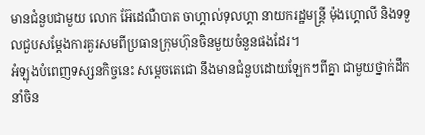មានជំនួបជាមួយ លោក អ៊ែដេណឺបាត ចាហ្គាល់ទុលហ្គា នាយករដ្ឋមន្រ្តី ម៉ុងហ្គោលី និងទទួលជួបសម្តែងការគួរសមពីប្រធានក្រុមហ៊ុនចិនមួយចំនួនផងដែរ។
អំឡុងបំពេញទស្សនកិច្ចនេះ សម្តេចតេជោ នឹងមានជំនួបដោយឡែកៗពីគ្នា ជាមួយថ្នាក់ដឹកនាំចិន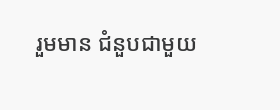រួមមាន ជំនួបជាមួយ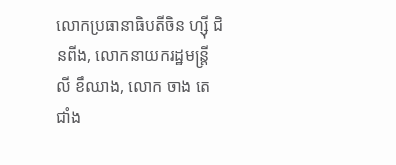លោកប្រធានាធិបតីចិន ហ្ស៊ី ជិនពីង, លោកនាយករដ្ឋមន្រ្តី លី ខឹឈាង, លោក ចាង តេជាំង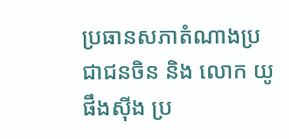ប្រធានសភាតំណាងប្រជាជនចិន និង លោក យូ ផឹងស៊ីង ប្រ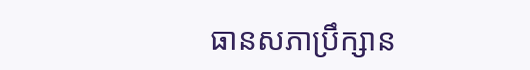ធានសភាប្រឹក្សាន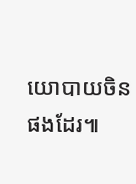យោបាយចិនផងដែរ៕